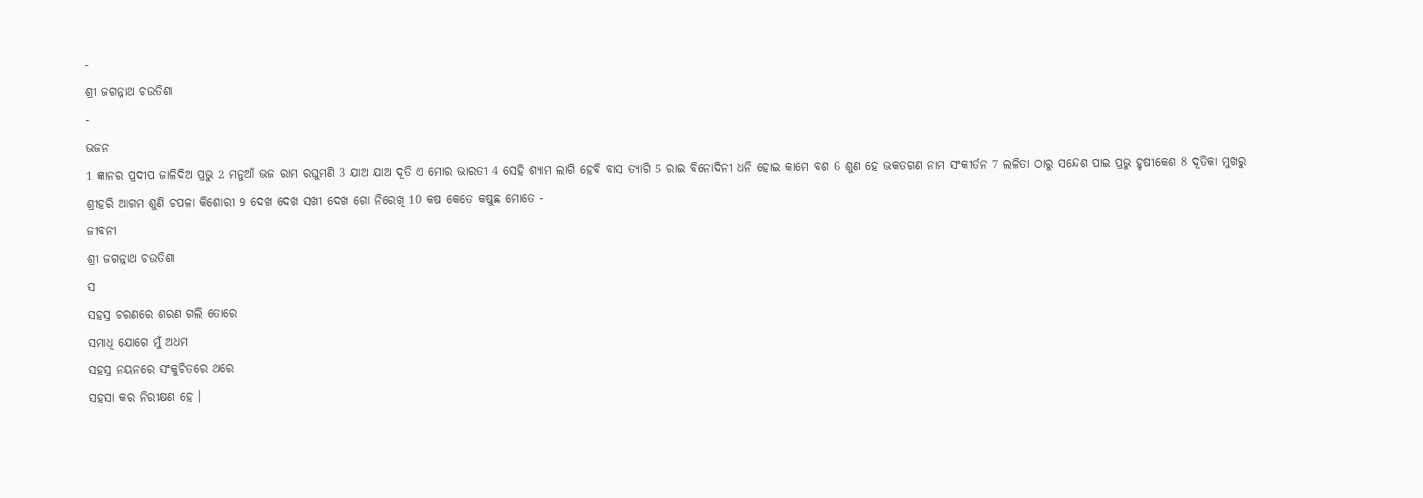-
ଶ୍ରୀ ଜଗନ୍ନାଥ ଚଉତିଶା
-
ଭଜନ
1 ଜ୍ଞାନର ପ୍ରଦୀପ ଜାଳିଦିଅ ପ୍ରଭୁ 2 ମନୁଆଁ ଭଜ ରାମ ରଘୁମଣି 3 ଯାଅ ଯାଅ ଦୂତି ଏ ମୋର ଭାରତୀ 4 ସେହି ଶ୍ୟାମ ଲାଗି ହେବି ବାସ ତ୍ୟାଗି 5 ରାଇ ବିନୋଦିନୀ ଧନି ହୋଇ କାମେ ବଶ 6 ଶୁଣ ହେ ଭକତଗଣ ନାମ ସଂକୀର୍ତନ 7 ଲଳିତା ଠାରୁ ସନ୍ଦେଶ ପାଇ ପ୍ରଭୁ ହୃଷୀକେଶ 8 ଦୂତିକା ମୁଖରୁ ଶ୍ରୀହରି ଆଗମ ଶୁଣି ଚପଳା କିଶୋରୀ 9 ଦେଖ ଦେଖ ସଖୀ ଦେଖ ଗୋ ନିରେଖି 10 କଷ କେତେ କଷୁଛ ମୋତେ -
ଜୀବନୀ
ଶ୍ରୀ ଜଗନ୍ନାଥ ଚଉତିଶା
ସ
ସହସ୍ର ଚରଣରେ ଶରଣ ଗଲି ତୋରେ
ସମାଧି ଯୋଗେ ମୁଁ ଅଧମ
ସହସ୍ର ନୟନରେ ସଂକୁଚିତରେ ଥରେ
ସହସା କର ନିରୀକ୍ଷଣ ହେ ।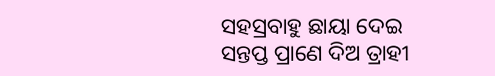ସହସ୍ରବାହୁ ଛାୟା ଦେଇ ସନ୍ତପ୍ତ ପ୍ରାଣେ ଦିଅ ତ୍ରାହୀ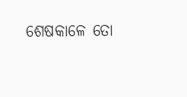ଶେଷକାଳେ ତୋ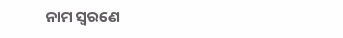ନାମ ସ୍ୱରଣେ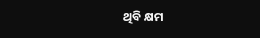ଥିବି କ୍ଷମ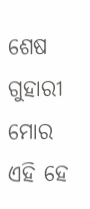ଶେଷ ଗୁହାରୀ ମୋର ଏହି ହେ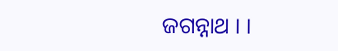ଜଗନ୍ନାଥ । ।